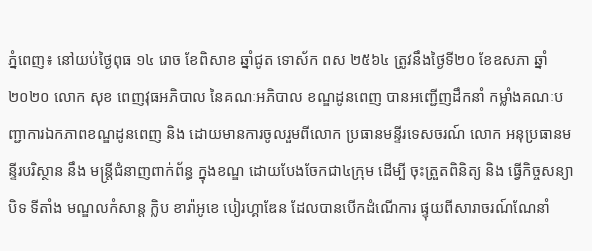ភ្នំពេញ៖ នៅយប់ថ្ងៃពុធ ១៤ រោច ខែពិសាខ ឆ្នាំជូត ទោស័ក ពស ២៥៦៤ ត្រូវនឹងថ្ងៃទី២០ ខែឧសភា ឆ្នាំ២០២០ លោក សុខ ពេញវុធអភិបាល នៃគណៈអភិបាល ខណ្ឌដូនពេញ បានអញ្ជើញដឹកនាំ កម្លាំងគណៈបញ្ជាការឯកភាពខណ្ឌដូនពេញ និង ដោយមានការចូលរួមពីលោក ប្រធានមន្ទីរទេសចរណ៍ លោក អនុប្រធានមន្ទីរបរិស្ថាន នឹង មន្ត្រីជំនាញពាក់ព័ន្ធ ក្នុងខណ្ឌ ដោយបែងចែកជា៤ក្រុម ដើម្បី ចុះត្រួតពិនិត្យ និង ធ្វើកិច្ចសន្យា បិទ ទីតាំង មណ្ឌលកំសាន្ត ក្លិប ខារ៉ាអូខេ បៀរហ្គាឌែន ដែលបានបើកដំណើការ ផ្ទុយពីសារាចរណ៍ណែនាំ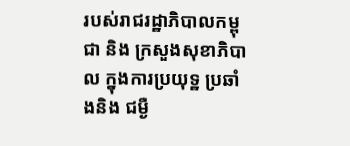របស់រាជរដ្ឋាភិបាលកម្ពុជា និង ក្រសួងសុខាភិបាល ក្នុងការប្រយុទ្ឋ ប្រឆាំងនិង ជម្ងឺ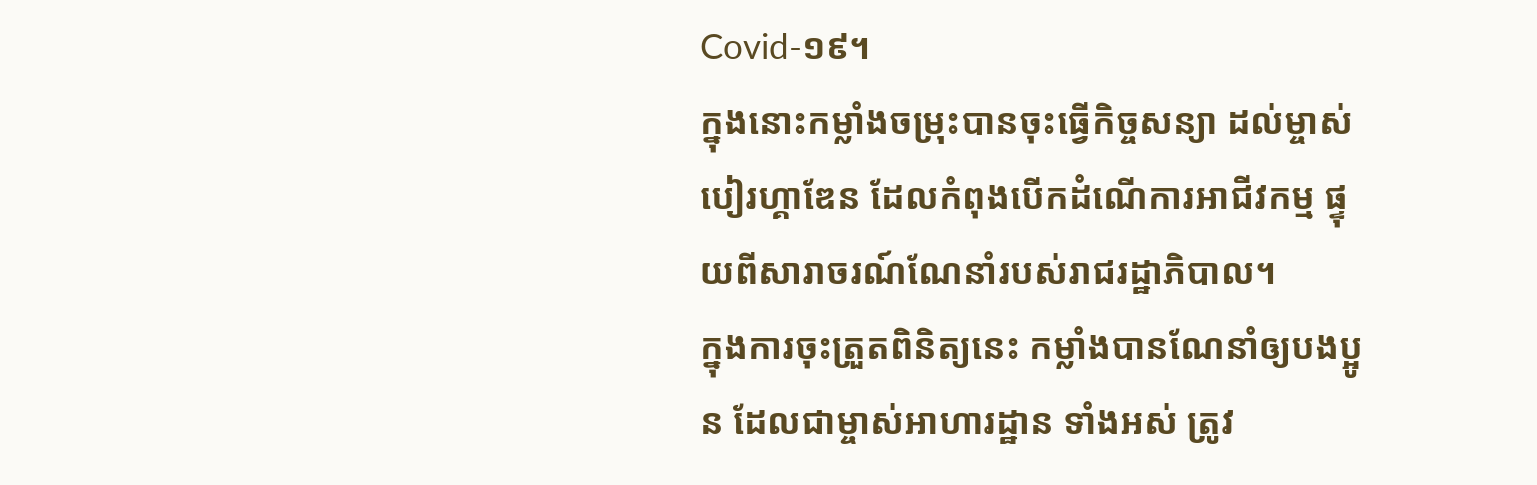Covid-១៩។
ក្នុងនោះកម្លាំងចម្រុះបានចុះធ្វើកិច្ចសន្យា ដល់ម្ចាស់ បៀរហ្គាឌែន ដែលកំពុងបើកដំណើការអាជីវកម្ម ផ្ទុយពីសារាចរណ៍ណែនាំរបស់រាជរដ្ឋាភិបាល។
ក្នុងការចុះត្រួតពិនិត្យនេះ កម្លាំងបានណែនាំឲ្យបងប្អូន ដែលជាម្ចាស់អាហារដ្ឋាន ទាំងអស់ ត្រូវ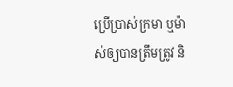ប្រើប្រាស់ក្រមា ឬម៉ាស់ឲ្យបានត្រឹមត្រូវ និ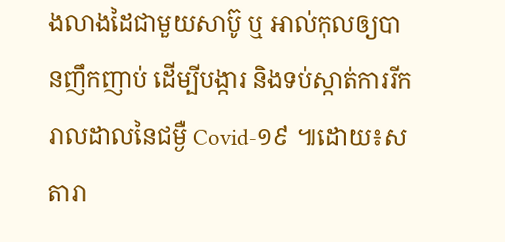ងលាងដៃជាមួយសាប៊ូ ឬ អាល់កុលឲ្យបានញឹកញាប់ ដើម្បីបង្ការ និងទប់ស្កាត់ការរីករាលដាលនៃជម្ងឺ Covid-១៩ ៕ដោយ៖ស តារា